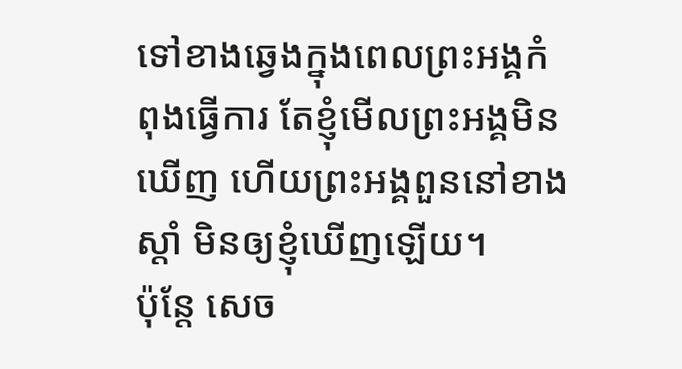ទៅខាងឆ្វេងក្នុងពេលព្រះអង្គកំពុងធ្វើការ តែខ្ញុំមើលព្រះអង្គមិនឃើញ ហើយព្រះអង្គពួននៅខាងស្តាំ មិនឲ្យខ្ញុំឃើញឡើយ។
ប៉ុន្តែ សេច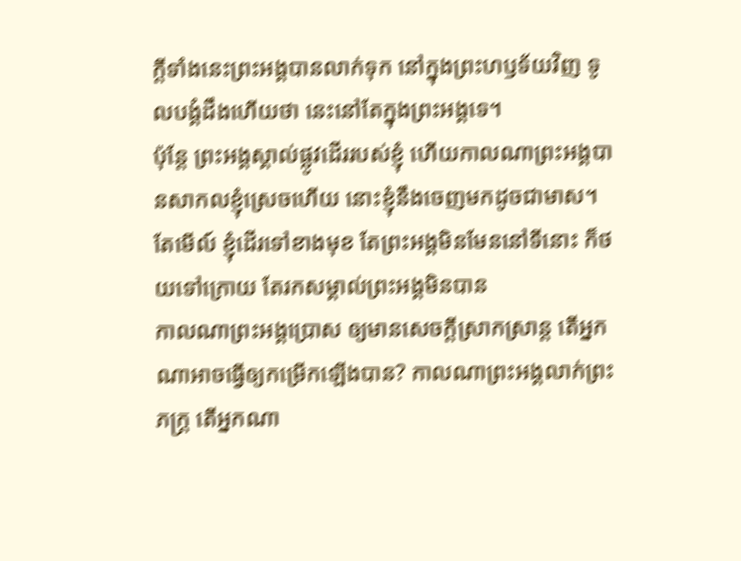ក្ដីទាំងនេះព្រះអង្គបានលាក់ទុក នៅក្នុងព្រះហឫទ័យវិញ ទូលបង្គំដឹងហើយថា នេះនៅតែក្នុងព្រះអង្គទេ។
ប៉ុន្តែ ព្រះអង្គស្គាល់ផ្លូវដើររបស់ខ្ញុំ ហើយកាលណាព្រះអង្គបានសាកលខ្ញុំស្រេចហើយ នោះខ្ញុំនឹងចេញមកដូចជាមាស។
តែមើល៍ ខ្ញុំដើរទៅខាងមុខ តែព្រះអង្គមិនមែននៅទីនោះ ក៏ថយទៅក្រោយ តែរកសម្គាល់ព្រះអង្គមិនបាន
កាលណាព្រះអង្គប្រោស ឲ្យមានសេចក្ដីស្រាកស្រាន្ត តើអ្នកណាអាចធ្វើឲ្យកម្រើកឡើងបាន? កាលណាព្រះអង្គលាក់ព្រះភក្ត្រ តើអ្នកណា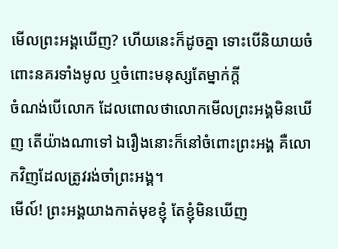មើលព្រះអង្គឃើញ? ហើយនេះក៏ដូចគ្នា ទោះបើនិយាយចំពោះនគរទាំងមូល ឬចំពោះមនុស្សតែម្នាក់ក្តី
ចំណង់បើលោក ដែលពោលថាលោកមើលព្រះអង្គមិនឃើញ តើយ៉ាងណាទៅ ឯរឿងនោះក៏នៅចំពោះព្រះអង្គ គឺលោកវិញដែលត្រូវរង់ចាំព្រះអង្គ។
មើល៍! ព្រះអង្គយាងកាត់មុខខ្ញុំ តែខ្ញុំមិនឃើញ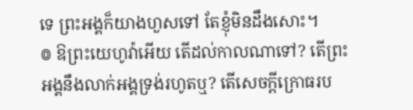ទេ ព្រះអង្គក៏យាងហួសទៅ តែខ្ញុំមិនដឹងសោះ។
៙ ឱព្រះយេហូវ៉ាអើយ តើដល់កាលណាទៅ? តើព្រះអង្គនឹងលាក់អង្គទ្រង់រហូតឬ? តើសេចក្ដីក្រោធរប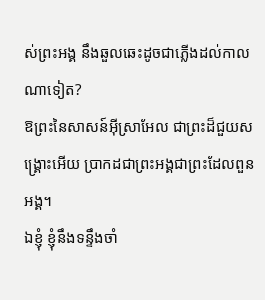ស់ព្រះអង្គ នឹងឆួលឆេះដូចជាភ្លើងដល់កាលណាទៀត?
ឱព្រះនៃសាសន៍អ៊ីស្រាអែល ជាព្រះដ៏ជួយសង្គ្រោះអើយ ប្រាកដជាព្រះអង្គជាព្រះដែលពួនអង្គ។
ឯខ្ញុំ ខ្ញុំនឹងទន្ទឹងចាំ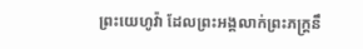ព្រះយេហូវ៉ា ដែលព្រះអង្គលាក់ព្រះភក្ត្រនឹ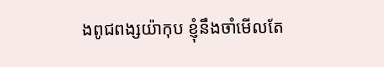ងពូជពង្សយ៉ាកុប ខ្ញុំនឹងចាំមើលតែ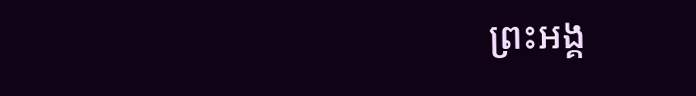ព្រះអង្គ